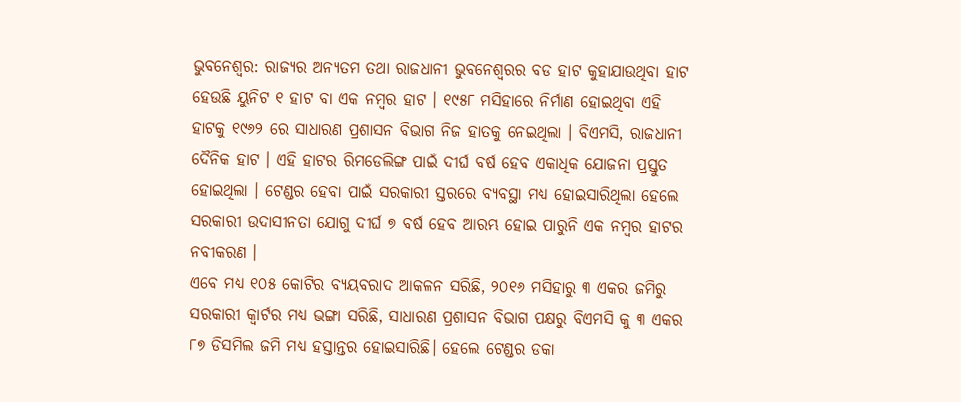ଭୁବନେଶ୍ବର: ରାଜ୍ୟର ଅନ୍ୟତମ ତଥା ରାଜଧାନୀ ଭୁବନେଶ୍ବରର ବଡ ହାଟ କୁହାଯାଉଥିବା ହାଟ ହେଉଛି ୟୁନିଟ ୧ ହାଟ ବା ଏକ ନମ୍ବର ହାଟ । ୧୯୫୮ ମସିହାରେ ନିର୍ମାଣ ହୋଇଥିବା ଏହି ହାଟକୁ ୧୯୬୨ ରେ ସାଧାରଣ ପ୍ରଶାସନ ବିଭାଗ ନିଜ ହାତକୁ ନେଇଥିଲା । ବିଏମସି, ରାଜଧାନୀ ଦୈନିକ ହାଟ । ଏହି ହାଟର ରିମଡେଲିଙ୍ଗ ପାଇଁ ଦୀର୍ଘ ବର୍ଷ ହେବ ଏକାଧିକ ଯୋଜନା ପ୍ରସ୍ତୁତ ହୋଇଥିଲା । ଟେଣ୍ଡର ହେବା ପାଇଁ ସରକାରୀ ସ୍ତରରେ ବ୍ୟବସ୍ଥା ମଧ୍ୟ ହୋଇସାରିଥିଲା ହେଲେ ସରକାରୀ ଉଦାସୀନତା ଯୋଗୁ ଦୀର୍ଘ ୭ ବର୍ଷ ହେବ ଆରମ୍ଭ ହୋଇ ପାରୁନି ଏକ ନମ୍ବର ହାଟର ନବୀକରଣ ।
ଏବେ ମଧ୍ୟ ୧୦୫ କୋଟିର ବ୍ୟୟବରାଦ ଆକଳନ ସରିଛି, ୨୦୧୬ ମସିହାରୁ ୩ ଏକର ଜମିରୁ ସରକାରୀ କ୍ୱାର୍ଟର ମଧ୍ୟ ଭଙ୍ଗା ସରିଛି, ସାଧାରଣ ପ୍ରଶାସନ ବିଭାଗ ପକ୍ଷରୁ ବିଏମସି କୁ ୩ ଏକର ୮୭ ଡିସମିଲ ଜମି ମଧ୍ୟ ହସ୍ତାନ୍ତର ହୋଇସାରିଛି। ହେଲେ ଟେଣ୍ଡର ଡକା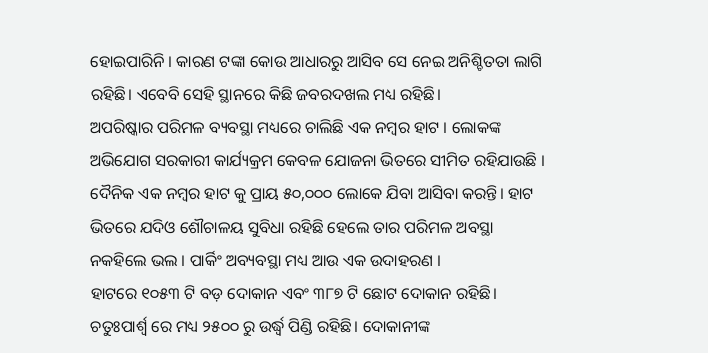ହୋଇପାରିନି । କାରଣ ଟଙ୍କା କୋଉ ଆଧାରରୁ ଆସିବ ସେ ନେଇ ଅନିଶ୍ଚିତତା ଲାଗି ରହିଛି। ଏବେବି ସେହି ସ୍ଥାନରେ କିଛି ଜବରଦଖଲ ମଧ୍ୟ ରହିଛି।
ଅପରିଷ୍କାର ପରିମଳ ବ୍ୟବସ୍ଥା ମଧ୍ୟରେ ଚାଲିଛି ଏକ ନମ୍ବର ହାଟ । ଲୋକଙ୍କ ଅଭିଯୋଗ ସରକାରୀ କାର୍ଯ୍ୟକ୍ରମ କେବଳ ଯୋଜନା ଭିତରେ ସୀମିତ ରହିଯାଉଛି । ଦୈନିକ ଏକ ନମ୍ବର ହାଟ କୁ ପ୍ରାୟ ୫୦,୦୦୦ ଲୋକେ ଯିବା ଆସିବା କରନ୍ତି। ହାଟ ଭିତରେ ଯଦିଓ ଶୌଚାଳୟ ସୁବିଧା ରହିଛି ହେଲେ ତାର ପରିମଳ ଅବସ୍ଥା ନକହିଲେ ଭଲ । ପାର୍କିଂ ଅବ୍ୟବସ୍ଥା ମଧ୍ୟ ଆଉ ଏକ ଉଦାହରଣ ।
ହାଟରେ ୧୦୫୩ ଟି ବଡ଼ ଦୋକାନ ଏବଂ ୩୮୭ ଟି ଛୋଟ ଦୋକାନ ରହିଛି। ଚତୁଃପାର୍ଶ୍ୱ ରେ ମଧ୍ୟ ୨୫୦୦ ରୁ ଉର୍ଦ୍ଧ୍ବ ପିଣ୍ଡି ରହିଛି। ଦୋକାନୀଙ୍କ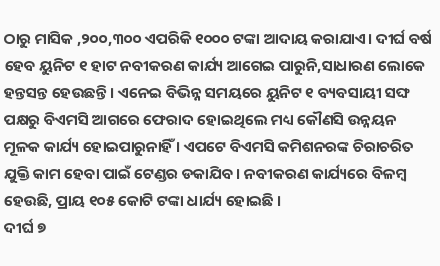ଠାରୁ ମାସିକ ,୨୦୦,୩୦୦ ଏପରିକି ୧୦୦୦ ଟଙ୍କା ଆଦାୟ କରାଯାଏ। ଦୀର୍ଘ ବର୍ଷ ହେବ ୟୁନିଟ ୧ ହାଟ ନବୀକରଣ କାର୍ଯ୍ୟ ଆଗେଇ ପାରୁନି,ସାଧାରଣ ଲୋକେ ହନ୍ତସନ୍ତ ହେଉଛନ୍ତି । ଏନେଇ ବିଭିନ୍ନ ସମୟରେ ୟୁନିଟ ୧ ବ୍ୟବସାୟୀ ସଙ୍ଘ ପକ୍ଷରୁ ବିଏମସି ଆଗରେ ଫେରାଦ ହୋଇଥିଲେ ମଧ୍ୟ କୌଣସି ଉନ୍ନୟନ ମୂଳକ କାର୍ଯ୍ୟ ହୋଇପାରୁନାହିଁ । ଏପଟେ ବିଏମସି କମିଶନରଙ୍କ ଚିରାଚରିତ ଯୁକ୍ତି କାମ ହେବା ପାଇଁ ଟେଣ୍ଡର ଡକାଯିବ । ନବୀକରଣ କାର୍ଯ୍ୟରେ ବିଳମ୍ବ ହେଉଛି, ପ୍ରାୟ ୧୦୫ କୋଟି ଟଙ୍କା ଧାର୍ଯ୍ୟ ହୋଇଛି ।
ଦୀର୍ଘ ୭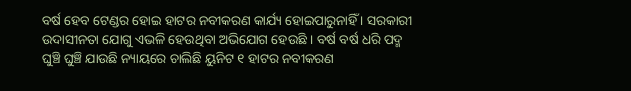ବର୍ଷ ହେବ ଟେଣ୍ଡର ହୋଇ ହାଟର ନବୀକରଣ କାର୍ଯ୍ୟ ହୋଇପାରୁନାହିଁ । ସରକାରୀ ଉଦାସୀନତା ଯୋଗୁ ଏଭଳି ହେଉଥିବା ଅଭିଯୋଗ ହେଉଛି । ବର୍ଷ ବର୍ଷ ଧରି ପଦ୍ମ ଘୁଞ୍ଚି ଘୁଞ୍ଚି ଯାଉଛି ନ୍ୟାୟରେ ଚାଲିଛି ୟୁନିଟ ୧ ହାଟର ନବୀକରଣ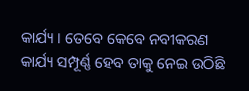କାର୍ଯ୍ୟ । ତେବେ କେବେ ନବୀକରଣ କାର୍ଯ୍ୟ ସମ୍ପୂର୍ଣ୍ଣ ହେବ ତାକୁ ନେଇ ଉଠିଛି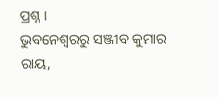ପ୍ରଶ୍ନ ।
ଭୁବନେଶ୍ବରରୁ ସଞ୍ଜୀବ କୁମାର ରାୟ,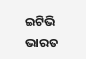ଇଟିଭି ଭାରତ